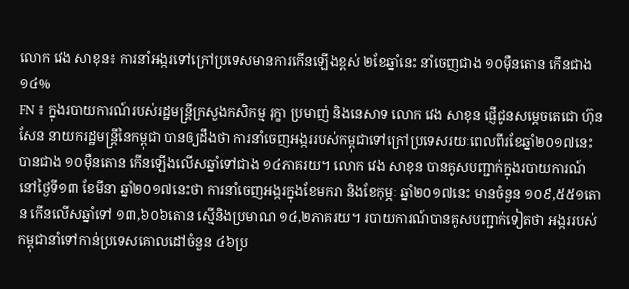លោក វេង សាខុន៖ ការនាំអង្ករទៅក្រៅប្រទេសមានការកើនឡើងខ្ពស់ ២ខែឆ្នាំនេះ នាំចេញជាង ១០ម៉ឺនតោន កើនជាង ១៤%
FN ៖ ក្នុងរបាយការណ៍របស់រដ្ឋមន្រ្តីក្រសួងកសិកម្ម រុក្ខា ប្រមាញ់ និងនេសាទ លោក វេង សាខុន ផ្ញើជូនសម្តេចតេជោ ហ៊ុន សែន នាយករដ្ឋមន្រ្តីនៃកម្ពុជា បានឲ្យដឹងថា ការនាំចេញអង្កររបស់កម្ពុជាទៅក្រៅប្រទេសរយៈពេលពីរខែឆ្នាំ២០១៧នេះ បានជាង ១០ម៉ឺនតោន កើនឡើងលើសឆ្នាំទៅជាង ១៤ភាគរយ។ លោក វេង សាខុន បានគូសបញ្ជាក់ក្នុងរបាយការណ៍នៅថ្ងៃទី១៣ ខែមីនា ឆ្នាំ២០១៧នេះថា ការនាំចេញអង្ករក្នុងខែមករា និងខែកុម្ភៈ ឆ្នាំ២០១៧នេះ មានចំនួន ១០៩,៥៥១តោន កើនលើសឆ្នាំទៅ ១៣,៦០៦តោន ស្មើនិងប្រមាណ ១៤,២ភាគរយ។ របាយការណ៍បានគូសបញ្ជាក់ទៀតថា អង្កររបស់កម្ពុជានាំទៅកាន់ប្រទេសគោលដៅចំនួន ៤៦ប្រ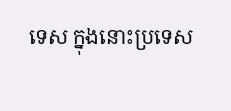ទេស ក្នុងនោះប្រទេស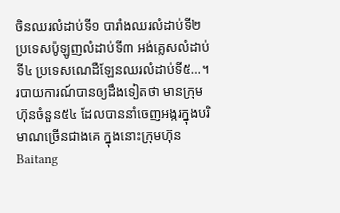ចិនឈរលំដាប់ទី១ បារាំងឈរលំដាប់ទី២ ប្រទេសប៉ូឡូញលំដាប់ទី៣ អង់គ្លេសលំដាប់ទី៤ ប្រទេសណេដឺឡែនឈរលំដាប់ទី៥…។ របាយការណ៍បានឲ្យដឹងទៀតថា មានក្រុមហ៊ុនចំនួន៥៤ ដែលបាននាំចេញអង្ករក្នុងបរិមាណច្រើនជាងគេ ក្នុងនោះក្រុមហ៊ុន Baitang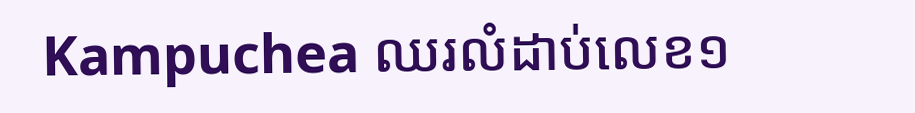Kampuchea ឈរលំដាប់លេខ១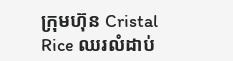ក្រុមហ៊ុន Cristal Rice ឈរលំដាប់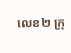លេខ២ ក្រុ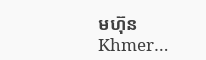មហ៊ុន Khmer…